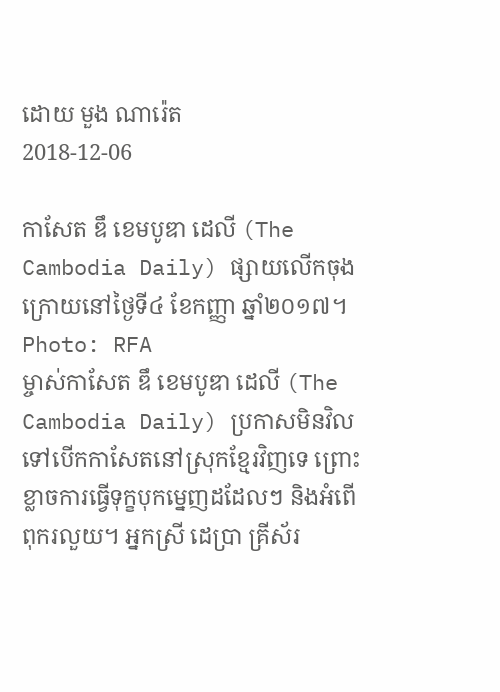ដោយ មួង ណារ៉េត
2018-12-06

កាសែត ឌឹ ខេមបូឌា ដេលី (The Cambodia Daily) ផ្សាយលើកចុងក្រោយនៅថ្ងៃទី៤ ខែកញ្ញា ឆ្នាំ២០១៧។
Photo: RFA
ម្ចាស់កាសែត ឌឹ ខេមបូឌា ដេលី (The Cambodia Daily) ប្រកាសមិនវិលទៅបើកកាសែតនៅស្រុកខ្មែរវិញទេ ព្រោះខ្លាចការធ្វើទុក្ខបុកម្នេញដដែលៗ និងអំពើពុករលួយ។ អ្នកស្រី ដេប្រា គ្រីស័រ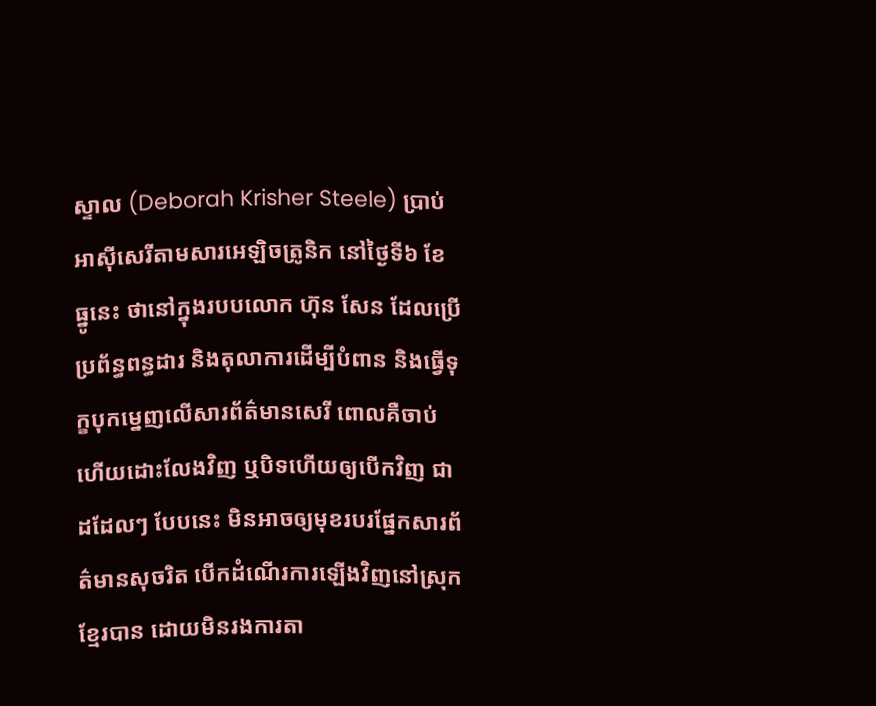ស្ទាល (Deborah Krisher Steele) ប្រាប់អាស៊ីសេរីតាមសារអេឡិចត្រូនិក នៅថ្ងៃទី៦ ខែធ្នូនេះ ថានៅក្នុងរបបលោក ហ៊ុន សែន ដែលប្រើប្រព័ន្ធពន្ធដារ និងតុលាការដើម្បីបំពាន និងធ្វើទុក្ខបុកម្នេញលើសារព័ត៌មានសេរី ពោលគឺចាប់ហើយដោះលែងវិញ ឬបិទហើយឲ្យបើកវិញ ជាដដែលៗ បែបនេះ មិនអាចឲ្យមុខរបរផ្នែកសារព័ត៌មានសុចរិត បើកដំណើរការឡើងវិញនៅស្រុកខ្មែរបាន ដោយមិនរងការតា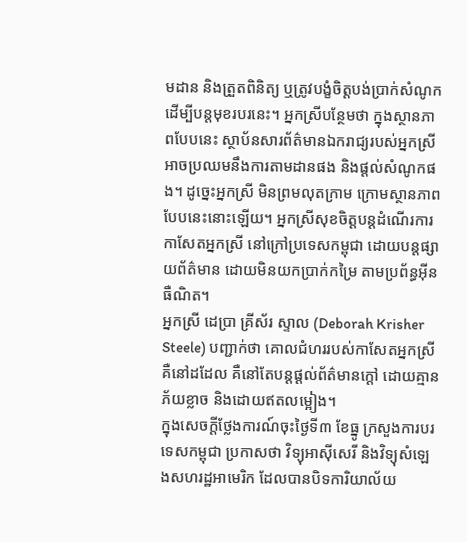មដាន និងត្រួតពិនិត្យ ឬត្រូវបង្ខំចិត្តបង់ប្រាក់សំណូកដើម្បីបន្តមុខរបរនេះ។ អ្នកស្រីបន្ថែមថា ក្នុងស្ថានភាពបែបនេះ ស្ថាប័នសារព័ត៌មានឯករាជ្យរបស់អ្នកស្រី អាចប្រឈមនឹងការតាមដានផង និងផ្ដល់សំណូកផង។ ដូច្នេះអ្នកស្រី មិនព្រមលុតក្រាម ក្រោមស្ថានភាពបែបនេះនោះឡើយ។ អ្នកស្រីសុខចិត្តបន្តដំណើរការកាសែតអ្នកស្រី នៅក្រៅប្រទេសកម្ពុជា ដោយបន្តផ្សាយព័ត៌មាន ដោយមិនយកប្រាក់កម្រៃ តាមប្រព័ន្ធអ៊ីនធឺណិត។
អ្នកស្រី ដេប្រា គ្រីស័រ ស្ទាល (Deborah Krisher Steele) បញ្ជាក់ថា គោលជំហររបស់កាសែតអ្នកស្រីគឺនៅដដែល គឺនៅតែបន្តផ្ដល់ព័ត៌មានក្ដៅ ដោយគ្មានភ័យខ្លាច និងដោយឥតលម្អៀង។
ក្នុងសេចក្ដីថ្លែងការណ៍ចុះថ្ងៃទី៣ ខែធ្នូ ក្រសួងការបរទេសកម្ពុជា ប្រកាសថា វិទ្យុអាស៊ីសេរី និងវិទ្យុសំឡេងសហរដ្ឋអាមេរិក ដែលបានបិទការិយាល័យ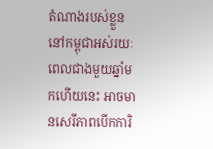តំណាងរបស់ខ្លួននៅកម្ពុជាអស់រយៈពេលជាងមួយឆ្នាំមកហើយនេះ អាចមានសេរីភាពបើកការិ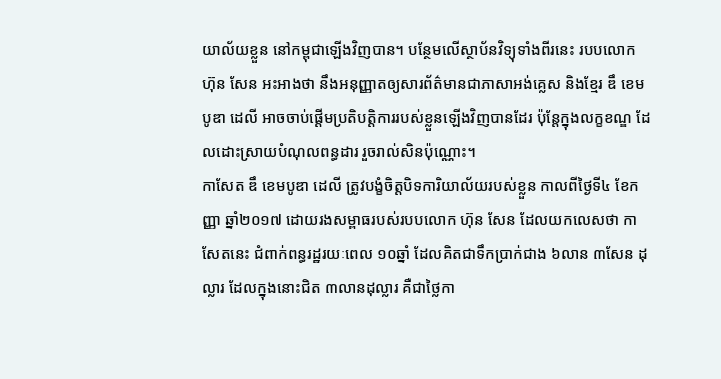យាល័យខ្លួន នៅកម្ពុជាឡើងវិញបាន។ បន្ថែមលើស្ថាប័នវិទ្យុទាំងពីរនេះ របបលោក ហ៊ុន សែន អះអាងថា នឹងអនុញ្ញាតឲ្យសារព័ត៌មានជាភាសាអង់គ្លេស និងខ្មែរ ឌឹ ខេមបូឌា ដេលី អាចចាប់ផ្ដើមប្រតិបត្តិការរបស់ខ្លួនឡើងវិញបានដែរ ប៉ុន្តែក្នុងលក្ខខណ្ឌ ដែលដោះស្រាយបំណុលពន្ធដារ រួចរាល់សិនប៉ុណ្ណោះ។
កាសែត ឌឹ ខេមបូឌា ដេលី ត្រូវបង្ខំចិត្តបិទការិយាល័យរបស់ខ្លួន កាលពីថ្ងៃទី៤ ខែកញ្ញា ឆ្នាំ២០១៧ ដោយរងសម្ពាធរបស់របបលោក ហ៊ុន សែន ដែលយកលេសថា កាសែតនេះ ជំពាក់ពន្ធរដ្ឋរយៈពេល ១០ឆ្នាំ ដែលគិតជាទឹកប្រាក់ជាង ៦លាន ៣សែន ដុល្លារ ដែលក្នុងនោះជិត ៣លានដុល្លារ គឺជាថ្លៃកា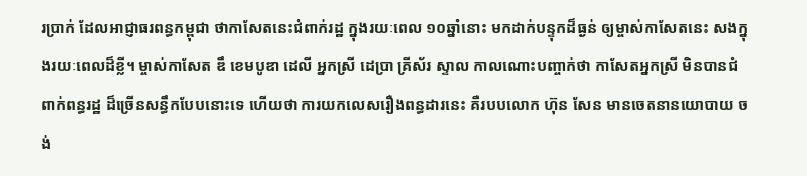រប្រាក់ ដែលអាជ្ញាធរពន្ធកម្ពុជា ថាកាសែតនេះជំពាក់រដ្ឋ ក្នុងរយៈពេល ១០ឆ្នាំនោះ មកដាក់បន្ទុកដ៏ធ្ងន់ ឲ្យម្ចាស់កាសែតនេះ សងក្នុងរយៈពេលដ៏ខ្លី។ ម្ចាស់កាសែត ឌឹ ខេមបូឌា ដេលី អ្នកស្រី ដេប្រា គ្រីស័រ ស្ទាល កាលណោះបញ្ចាក់ថា កាសែតអ្នកស្រី មិនបានជំពាក់ពន្ធរដ្ឋ ដ៏ច្រើនសន្ធឹកបែបនោះទេ ហើយថា ការយកលេសរឿងពន្ធដារនេះ គឺរបបលោក ហ៊ុន សែន មានចេតនានយោបាយ ចង់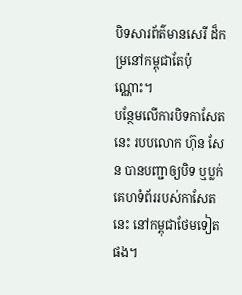បិទសារព័ត៌មានសេរី ដ៏កម្រនៅកម្ពុជាតែប៉ុណ្ណោះ។
បន្ថែមលើការបិទកាសែតនេះ របបលោក ហ៊ុន សែន បានបញ្ជាឲ្យបិទ ឬប្លក់គេហទំព័ររបស់កាសែតនេះ នៅកម្ពុជាថែមទៀតផង។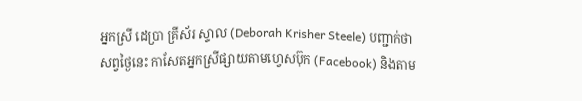អ្នកស្រី ដេប្រា គ្រីស័រ ស្ទាល (Deborah Krisher Steele) បញ្ជាក់ថា សព្វថ្ងៃនេះ កាសែតអ្នកស្រីផ្សាយតាមហ្វេសប៊ុក (Facebook) និងតាម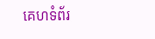គេហទំព័រ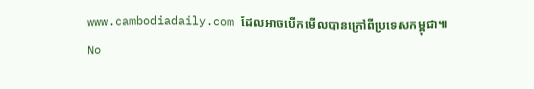www.cambodiadaily.com ដែលអាចបើកមើលបានក្រៅពីប្រទេសកម្ពុជា៕
No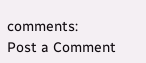comments:
Post a Comment